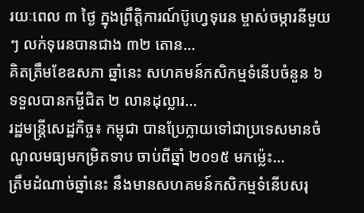រយៈពេល ៣ ថ្ងៃ ក្នុងព្រឹត្តិការណ៍ប៊ូហ្វេទុរេន ម្ចាស់ចម្ការនីមួយៗ លក់ទុរេនបានជាង ៣២ តោន...
គិតត្រឹមខែឧសភា ឆ្នាំនេះ សហគមន៍កសិកម្មទំនើបចំនួន ៦ ទទួលបានកម្ចីជិត ២ លានដុល្លារ...
រដ្ឋមន្ត្រីសេដ្ឋកិច្ច៖ កម្ពុជា បានប្រែក្លាយទៅជាប្រទេសមានចំណូលមធ្យមកម្រិតទាប ចាប់ពីឆ្នាំ ២០១៥ មកម៉្លេះ...
ត្រឹមដំណាច់ឆ្នាំនេះ នឹងមានសហគមន៍កសិកម្មទំនើបសរុ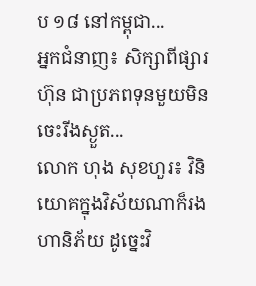ប ១៨ នៅកម្ពុជា...
អ្នកជំនាញ៖ សិក្សាពីផ្សារហ៊ុន ជាប្រភពទុនមួយមិនចេះរីងស្ងួត...
លោក ហុង សុខហួរ៖ វិនិយោគក្នុងវិស័យណាក៏រងហានិភ័យ ដូច្នេះវិ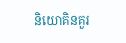និយោគិនគួរ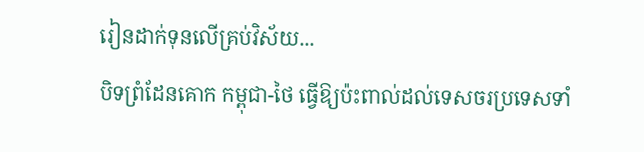រៀនដាក់ទុនលើគ្រប់វិស័យ...
បិទព្រំដែនគោក កម្ពុជា-ថៃ ធ្វើឱ្យប៉ះពាល់ដល់ទេសចរប្រទេសទាំ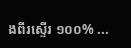ងពីរស្ទើរ ១០០% ...